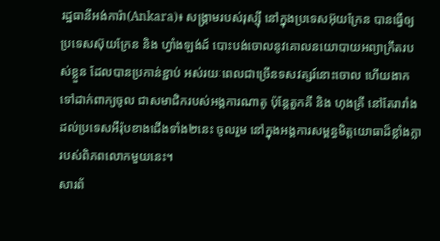រដ្ឋធានីអង់ការ៉ា(Ankara)៖ សង្គ្រាមរបស់រុស្ស៊ី នៅក្នុងប្រទេសអ៊ុយក្រែន បានធ្វើឲ្យប្រទេសស៊ុយក្រែន និង ហ្វាំងឡង់ដ៍ បោះបង់ចោលនូវគោលនយោបាយអព្យាក្រឹតរបស់ខ្លួន ដែលបានប្រកាន់ខ្ជាប់ អស់រយៈពេលជាច្រើនទសវត្សរ៍នោះចោល ហើយងាកទៅដាក់ពាក្យចូល ជាសមាជិករបស់អង្គការណាតូ ប៉ុន្ដែតួកគី និង ហុងគ្រី នៅតែរារាំងដល់ប្រទេសអឺរ៉ុបខាងជើងទាំង២នេះ ចូលរួម នៅក្នុងអង្គការសម្ពន្ធមិត្តយោធាដ៏ខ្លាំងក្លារបស់ពិភពលោកមួយនេះ។
សារព័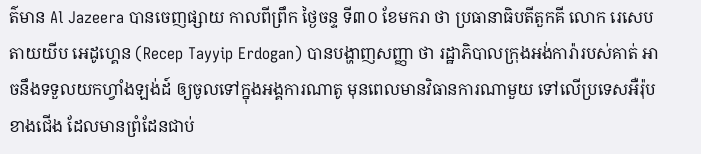ត៌មាន Al Jazeera បានចេញផ្សាយ កាលពីព្រឹក ថ្ងៃចន្ទ ទី៣០ ខែមករា ថា ប្រធានាធិបតីតួកគី លោក រេសេប តាយយីប អេដូហ្គេន (Recep Tayyip Erdogan) បានបង្ហាញសញ្ញា ថា រដ្ឋាភិបាលក្រុងអង់ការ៉ារបស់គាត់ អាចនឹងទទួលយកហ្វាំងឡង់ដ៍ ឲ្យចូលទៅក្នុងអង្គការណាតូ មុនពេលមានវិធានការណាមួយ ទៅលើប្រទេសអឺរ៉ុបខាងជើង ដែលមានព្រំដែនជាប់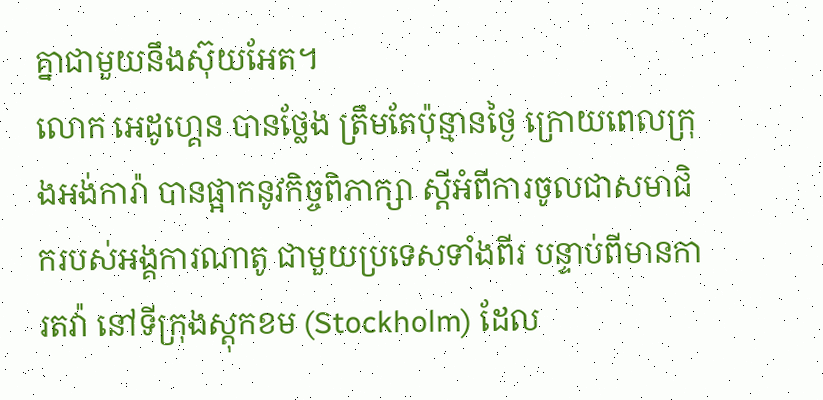គ្នាជាមួយនឹងស៊ុយអែត។
លោក អេដូហ្គេន បានថ្លែង ត្រឹមតែប៉ុន្មានថ្ងៃ ក្រោយពេលក្រុងអង់ការ៉ា បានផ្អាកនូវកិច្ចពិភាក្សា ស្តីអំពីការចូលជាសមាជិករបស់អង្គការណាតូ ជាមួយប្រទេសទាំងពីរ បន្ទាប់ពីមានការតវ៉ា នៅទីក្រុងស្ដុកខម (Stockholm) ដែល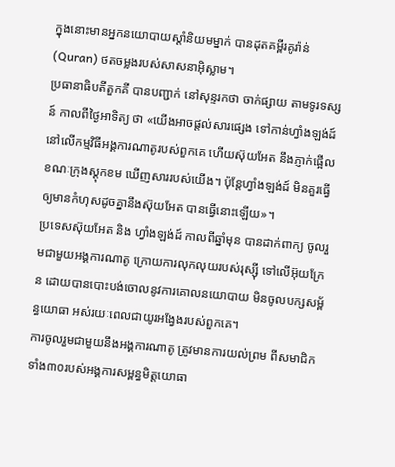ក្នុងនោះមានអ្នកនយោបាយស្តាំនិយមម្នាក់ បានដុតគម្ពីរគូរ៉ាន់ (Quran) ថតចម្លងរបស់សាសនាអ៊ិស្លាម។
ប្រធានាធិបតីតួកគី បានបញ្ជាក់ នៅសុន្ទរកថា ចាក់ផ្សាយ តាមទូរទស្សន៍ កាលពីថ្ងៃអាទិត្យ ថា «យើងអាចផ្តល់សារផ្សេង ទៅកាន់ហ្វាំងឡង់ដ៍ នៅលើកម្មវិធីអង្គការណាតូរបស់ពួកគេ ហើយស៊ុយអែត នឹងភ្ញាក់ផ្អើល ខណៈក្រុងស្ដុកខម ឃើញសាររបស់យើង។ ប៉ុន្តែហ្វាំងឡង់ដ៍ មិនគួរធ្វើឲ្យមានកំហុសដូចគ្នានឹងស៊ុយអែត បានធ្វើនោះឡើយ»។
ប្រទេសស៊ុយអែត និង ហ្វាំងឡង់ដ៍ កាលពីឆ្នាំមុន បានដាក់ពាក្យ ចូលរួមជាមួយអង្គការណាតូ ក្រោយការលុកលុយរបស់រុស្ស៊ី ទៅលើអ៊ុយក្រែន ដោយបានបោះបង់ចោលនូវការគោលនយោបាយ មិនចូលបក្សសម្ព័ន្ធយោធា អស់រយៈពេលជាយូរអង្វែងរបស់ពួកគេ។
ការចូលរួមជាមួយនឹងអង្គការណាតូ ត្រូវមានការយល់ព្រម ពីសមាជិកទាំង៣០របស់អង្គការសម្ពន្ធមិត្តយោធា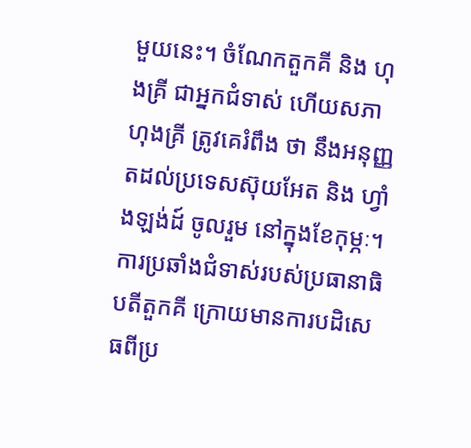មួយនេះ។ ចំណែកតួកគី និង ហុងគ្រី ជាអ្នកជំទាស់ ហើយសភាហុងគ្រី ត្រូវគេរំពឹង ថា នឹងអនុញ្ញតដល់ប្រទេសស៊ុយអែត និង ហ្វាំងឡង់ដ៍ ចូលរួម នៅក្នុងខែកុម្ភៈ។
ការប្រឆាំងជំទាស់របស់ប្រធានាធិបតីតួកគី ក្រោយមានការបដិសេធពីប្រ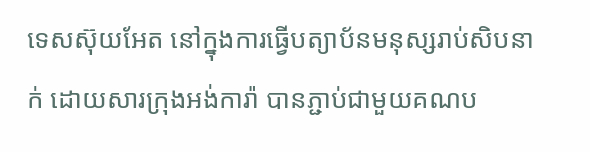ទេសស៊ុយអែត នៅក្នុងការធ្វើបត្យាប័នមនុស្សរាប់សិបនាក់ ដោយសារក្រុងអង់ការ៉ា បានភ្ជាប់ជាមួយគណប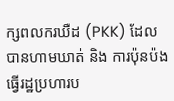ក្សពលករឃឺដ (PKK) ដែលបានហាមឃាត់ និង ការប៉ុនប៉ងធ្វើរដ្ឋប្រហារប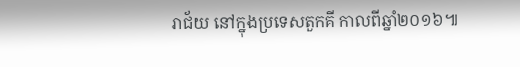រាជ័យ នៅក្នុងប្រទេសតួកគី កាលពីឆ្នាំ២០១៦៕